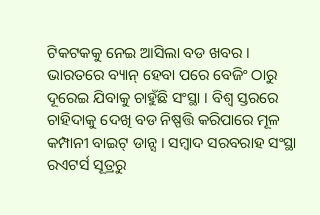ଟିକଟକକୁ ନେଇ ଆସିଲା ବଡ ଖବର । ଭାରତରେ ବ୍ୟାନ୍ ହେବା ପରେ ବେଜିଂ ଠାରୁ ଦୂରେଇ ଯିବାକୁ ଚାହୁଁଛି ସଂସ୍ଥା । ବିଶ୍ୱ ସ୍ତରରେ ଚାହିଦାକୁ ଦେଖି ବଡ ନିଷ୍ପତ୍ତି କରିପାରେ ମୂଳ କମ୍ପାନୀ ବାଇଟ୍ ଡାନ୍ସ । ସମ୍ବାଦ ସରବରାହ ସଂସ୍ଥା ରଏଟର୍ସ ସୂତ୍ରରୁ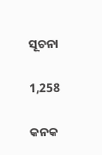ସୂଚନା

1,258

କନକ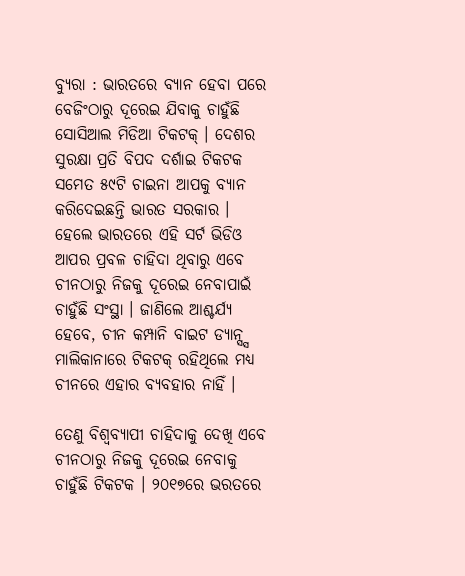ବ୍ୟୁରା : ଭାରତରେ ବ୍ୟାନ ହେବା ପରେ ବେଜିଂଠାରୁ ଦୂରେଇ ଯିବାକୁ ଚାହୁଁଛି ସୋସିଆଲ ମିଡିଆ ଟିକଟକ୍ । ଦେଶର ସୁରକ୍ଷା ପ୍ରତି ବିପଦ ଦର୍ଶାଇ ଟିକଟକ ସମେତ ୫୯ଟି ଚାଇନା ଆପକୁ ବ୍ୟାନ କରିଦେଇଛନ୍ତି ଭାରତ ସରକାର । ହେଲେ ଭାରତରେ ଏହି ସର୍ଟ ଭିଡିଓ ଆପର ପ୍ରବଳ ଚାହିଦା ଥିବାରୁ ଏବେ ଚୀନଠାରୁ ନିଜକୁ ଦୂରେଇ ନେବାପାଇଁ ଚାହୁଁଛି ସଂସ୍ଥା । ଜାଣିଲେ ଆଶ୍ଚର୍ଯ୍ୟ ହେବେ, ଚୀନ କମ୍ପାନି ବାଇଟ ଡ୍ୟାନ୍ସ୍ସ ମାଲିକାନାରେ ଟିକଟକ୍ ରହିଥିଲେ ମଧ୍ୟ ଚୀନରେ ଏହାର ବ୍ୟବହାର ନାହିଁ ।

ତେଣୁ ବିଶ୍ୱବ୍ୟାପୀ ଚାହିଦାକୁ ଦେଖି ଏବେ ଚୀନଠାରୁ ନିଜକୁ ଦୂରେଇ ନେବାକୁ ଚାହୁଁଛି ଟିକଟକ । ୨୦୧୭ରେ ଭରତରେ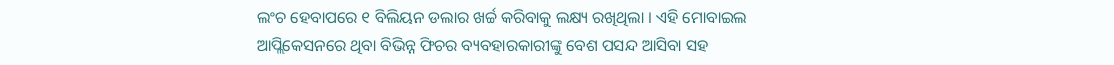ଲଂଚ ହେବାପରେ ୧ ବିଲିୟନ ଡଲାର ଖର୍ଚ୍ଚ କରିବାକୁ ଲକ୍ଷ୍ୟ ରଖିଥିଲା । ଏହି ମୋବାଇଲ ଆପ୍ଲିକେସନରେ ଥିବା ବିଭିନ୍ନ ଫିଚର ବ୍ୟବହାରକାରୀଙ୍କୁ ବେଶ ପସନ୍ଦ ଆସିବା ସହ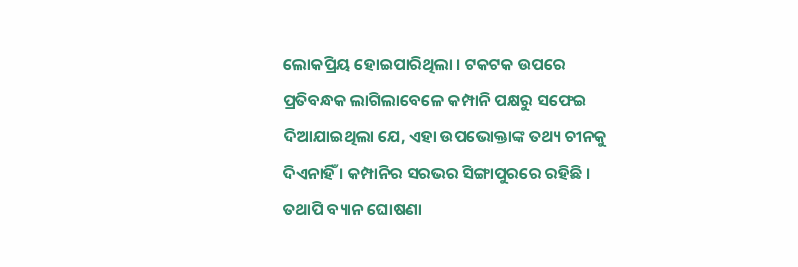ଲୋକପ୍ରିୟ ହୋଇପାରିଥିଲା । ଟକଟକ ଉପରେ ପ୍ରତିବନ୍ଧକ ଲାଗିଲାବେଳେ କମ୍ପାନି ପକ୍ଷରୁ ସଫେଇ ଦିଆଯାଇଥିଲା ଯେ, ଏହା ଉପଭୋକ୍ତାଙ୍କ ତଥ୍ୟ ଚୀନକୁ ଦିଏନାହିଁ । କମ୍ପାନିର ସରଭର ସିଙ୍ଗାପୁରରେ ରହିଛି । ତଥାପି ବ୍ୟାନ ଘୋଷଣା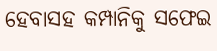ହେବାସହ କମ୍ପାନିକୁ ସଫେଇ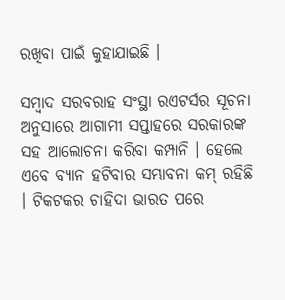ରଖିବା ପାଇଁ କୁହାଯାଇଛି ।

ସମ୍ବାଦ ସରବରାହ ସଂସ୍ଥା ରଏଟର୍ସର ସୂଚନା ଅନୁସାରେ ଆଗାମୀ ସପ୍ତାହରେ ସରକାରଙ୍କ ସହ ଆଲୋଚନା କରିବା କମ୍ପାନି । ହେଲେ ଏବେ ବ୍ୟାନ ହଟିବାର ସମ୍ଭାବନା କମ୍ ରହିଛି । ଟିକଟକର ଚାହିଦା ଭାରତ ପରେ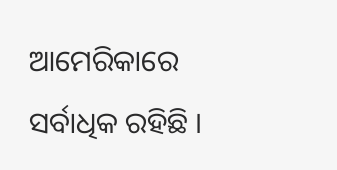ଆମେରିକାରେ ସର୍ବାଧିକ ରହିଛି ।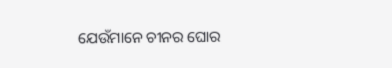ଯେଉଁମାନେ ଚୀନର ଘୋର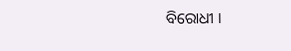ବିରୋଧୀ ।